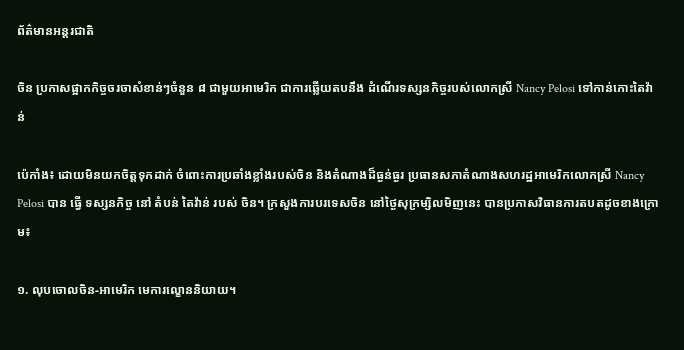ព័ត៌មានអន្តរជាតិ

ចិន ប្រកាសផ្អាកកិច្ចចរចាសំខាន់ៗចំនួន ៨ ជាមួយអាមេរិក ជាការឆ្លើយតបនឹង ដំណើរទស្សនកិច្ចរបស់លោកស្រី Nancy Pelosi ទៅកាន់កោះតៃវ៉ាន់

ប៉េកាំង៖ ដោយមិនយកចិត្តទុកដាក់ ចំពោះការប្រឆាំងខ្លាំងរបស់ចិន និងតំណាងដ៏ធ្ងន់ធ្ងរ ប្រធានសភាតំណាងសហរដ្ឋអាមេរិកលោកស្រី Nancy Pelosi បាន ធ្វើ ទស្សនកិច្ច នៅ តំបន់ តៃវ៉ាន់ របស់ ចិន។ ក្រសួងការបរទេសចិន នៅថ្ងៃសុក្រម្សិលមិញនេះ បានប្រកាសវិធានការតបតដូចខាងក្រោម៖

១. លុបចោលចិន-អាមេរិក មេការល្ខោននិយាយ។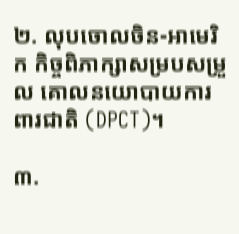២. លុបចោលចិន-អាមេរិក កិច្ចពិភាក្សាសម្របសម្រួល គោលនយោបាយការពារជាតិ (DPCT)។

៣.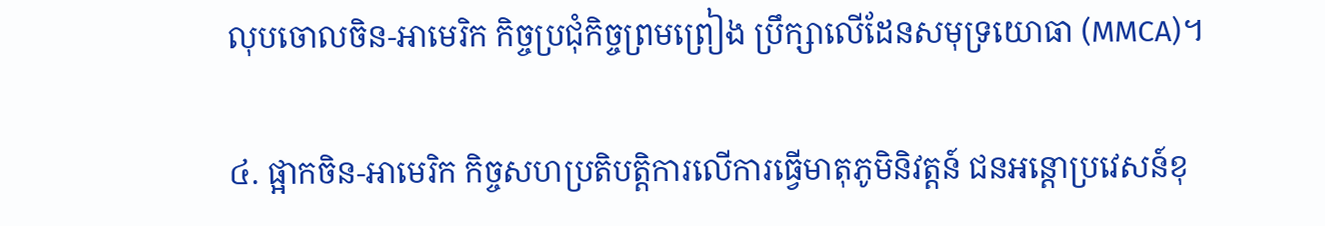លុបចោលចិន-អាមេរិក កិច្ចប្រជុំកិច្ចព្រមព្រៀង ប្រឹក្សាលើដែនសមុទ្រយោធា (MMCA)។

៤. ផ្អាកចិន-អាមេរិក កិច្ចសហប្រតិបត្តិការលើការធ្វើមាតុភូមិនិវត្តន៍ ជនអន្តោប្រវេសន៍ខុ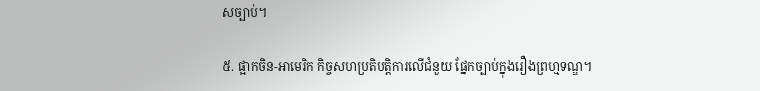សច្បាប់។

៥. ផ្អាកចិន-អាមេរិក កិច្ចសហប្រតិបត្តិការលើជំនួយ ផ្នែកច្បាប់ក្នុងរឿងព្រហ្មទណ្ឌ។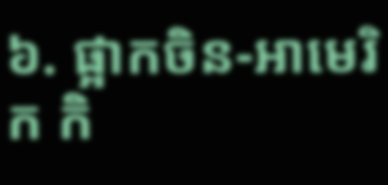៦. ផ្អាកចិន-អាមេរិក កិ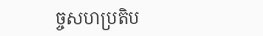ច្ចសហប្រតិប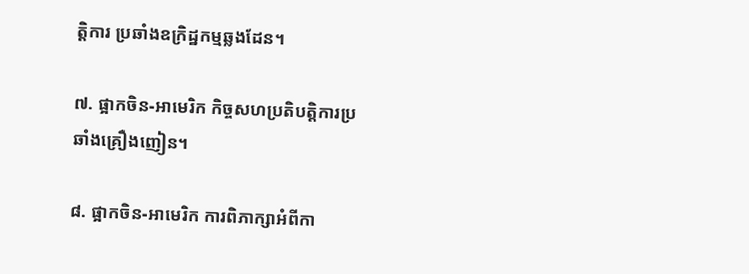ត្តិការ ប្រឆាំងឧក្រិដ្ឋកម្មឆ្លងដែន។

៧. ផ្អាកចិន-អាមេរិក កិច្ចសហប្រតិបត្តិការប្រឆាំងគ្រឿងញៀន។

៨. ផ្អាកចិន-អាមេរិក ការពិភាក្សាអំពីកា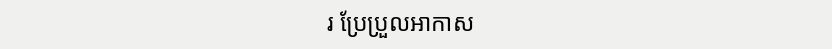រ ប្រែប្រួលអាកាស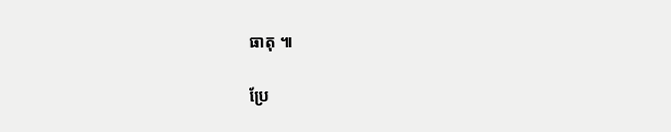ធាតុ ៕

ប្រែ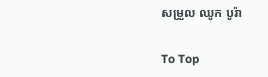សម្រួល ឈូក បូរ៉ា

To Top